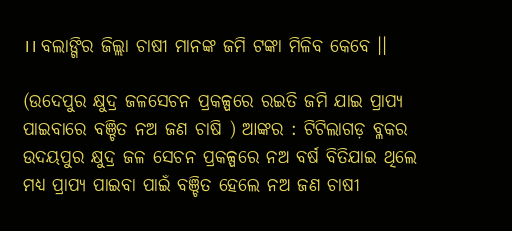।। ବଲାଙ୍ଗିର ଜିଲ୍ଲା ଚାଷୀ ମାନଙ୍କ ଜମି ଟଙ୍କା ମିଳିବ କେବେ ।।

(ଉଦେପୁର କ୍ଷୁଦ୍ର ଜଳସେଚନ ପ୍ରକଳ୍ପରେ ରଇତି ଜମି ଯାଇ ପ୍ରାପ୍ୟ ପାଇବାରେ ବଞ୍ଚିତ ନଅ ଜଣ ଚାଷି ) ଆଙ୍କର : ଟିଟିଲାଗଡ଼ ବ୍ଳକର ଉଦୟପୁର କ୍ଷୁଦ୍ର ଜଳ ସେଚନ ପ୍ରକଳ୍ପରେ ନଅ ବର୍ଷ ବିତିଯାଇ ଥିଲେ ମଧ୍ୟ ପ୍ରାପ୍ୟ ପାଇବା ପାଇଁ ବଞ୍ଚିତ ହେଲେ ନଅ ଜଣ ଚାଷୀ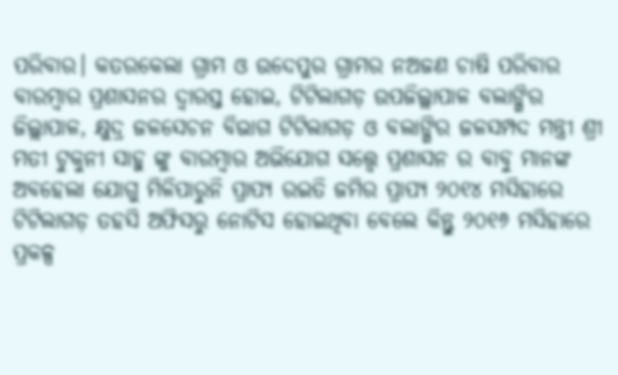ପରିବାର। କତରକେଲା ଗ୍ରାମ ଓ ଉଦେପୁର ଗ୍ରାମର ନଅଜଣ ଚାଷି ପରିବାର ବାରମ୍ଵାର ପ୍ରଶାସନର ଦ୍ଵାରସ୍ତ ହୋଇ, ଟିଟିଲାଗଡ଼ ଉପଜିଲ୍ଲାପାଳ ବଲାଙ୍ଗିର ଜିଲ୍ଲାପାଳ, କ୍ଷୁଦ୍ର ଜଳସେଚନ ବିଭାଗ ଟିଟିଲାଗଡ଼ ଓ ବଲାଙ୍ଗିର ଜଳସମ୍ପଦ ମନ୍ତ୍ରୀ ଶ୍ରୀ ମତୀ ଟୁକୁନୀ ସାହୁ ଙ୍କୁ ବାରମ୍ଵାର ଅଭିଯୋଗ ସତ୍ତ୍ୱେ ପ୍ରଶାସନ ର ବାବୁ ମାନଙ୍କ ଅବହେଲା ଯୋଗୁ ମିଳିପାରୁନି ପ୍ରାପ୍ୟ ରଇତି ଜମିର ପ୍ରାପ୍ୟ ୨୦୧୪ ମସିହାରେ ଟିଟିଲାଗଡ଼ ତହସି ଅଫିସରୁ ନୋଟିସ ହୋଇଥିବା ବେଲେ କିନ୍ତୁ ୨୦୧୬ ମସିହାରେ ପ୍ରକଳ୍ପ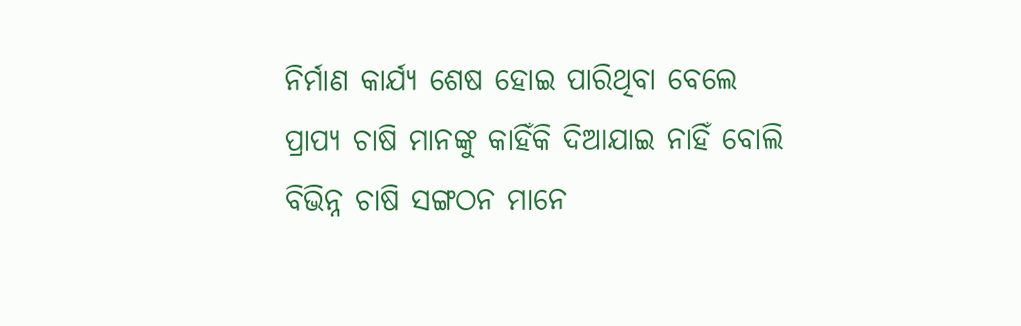ନିର୍ମାଣ କାର୍ଯ୍ୟ ଶେଷ ହୋଇ ପାରିଥିବା ବେଲେ ପ୍ରାପ୍ୟ ଚାଷି ମାନଙ୍କୁ କାହିଁକି ଦିଆଯାଇ ନାହିଁ ବୋଲି ବିଭିନ୍ନ ଚାଷି ସଙ୍ଗଠନ ମାନେ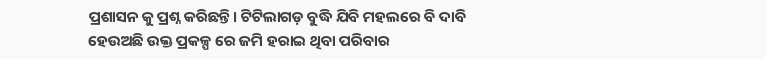ପ୍ରଶାସନ କୁ ପ୍ରଶ୍ନ କରିଛନ୍ତି। ଟିଟିଲାଗଡ଼ ବୁଦ୍ଧି ଯିବି ମହଲରେ ବି ଦାବି ହେଉଅଛି ଉକ୍ତ ପ୍ରକଳ୍ପ ରେ ଜମି ହରାଇ ଥିବା ପରିବାର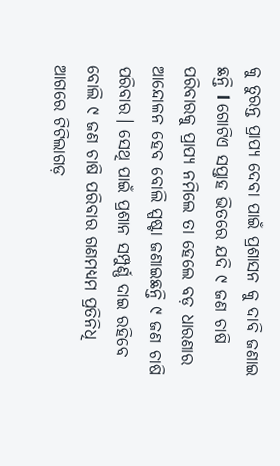କୁ ତୁରନ୍ତ ପ୍ରାପ୍ୟ ଦେବା ପାଇଁ ପ୍ରଶାସନ କୁ ଦାବି ଜଣାଇ ଛନ୍ତି l ଗୋଟିଏ ସପ୍ତାହ ଭିତରେ ଯଦି ୯ ଜଣ ଚାଷି ପରିବାରକୁ ପ୍ରାପ୍ୟ ନମିଲେ ତା ହେଲେ ବଡ଼ ଧାରଣାର ଆନ୍ଦୋଳନ ହେବ ବୋଲି ସ୍ପଷ୍ଟା ଜଣାଇଛନ୍ତି ୯ ଜଣ ଚାଷି ପରିବାର। ସେଥି ପାଇଁ ପ୍ରଶାନ ସମ୍ପୁର୍ଣ୍ଣ ଦାଇ ରହିବେ ବୋଲି ୯ ଜଣ ଚାଷି ପରିବାର ଗଣମଧ୍ୟମ ପ୍ରତିନିଧି ଆଗରେ ଟିଟିଲାଗଡ଼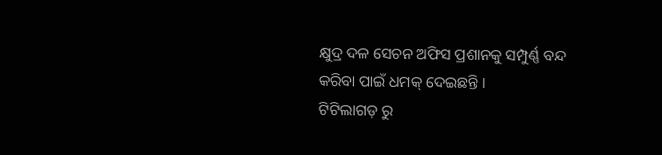କ୍ଷୁଦ୍ର ଦଳ ସେଚନ ଅଫିସ ପ୍ରଶାନକୁ ସମ୍ପୁର୍ଣ୍ଣ ବନ୍ଦ କରିବା ପାଇଁ ଧମକ୍ ଦେଇଛନ୍ତି ।
ଟିଟିଲାଗଡ଼ ରୁ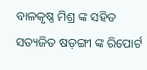ବାଳକୃଷ୍ଣ ମିଶ୍ର ଙ୍କ ସହିତ ସତ୍ୟଜିତ ଷଡ଼ଙ୍ଗୀ ଙ୍କ ରିପୋର୍ଟ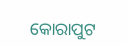କୋରାପୁଟ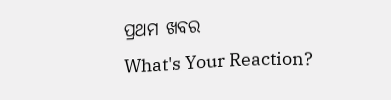ପ୍ରଥମ ଖବର
What's Your Reaction?